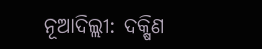ନୂଆଦିଲ୍ଲୀ: ଦକ୍ଷିଣ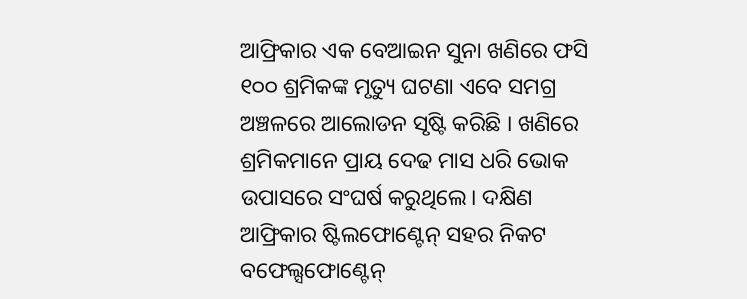ଆଫ୍ରିକାର ଏକ ବେଆଇନ ସୁନା ଖଣିରେ ଫସି ୧୦୦ ଶ୍ରମିକଙ୍କ ମୃତ୍ୟୁ ଘଟଣା ଏବେ ସମଗ୍ର ଅଞ୍ଚଳରେ ଆଲୋଡନ ସୃଷ୍ଟି କରିଛି । ଖଣିରେ ଶ୍ରମିକମାନେ ପ୍ରାୟ ଦେଢ ମାସ ଧରି ଭୋକ ଉପାସରେ ସଂଘର୍ଷ କରୁଥିଲେ। ଦକ୍ଷିଣ ଆଫ୍ରିକାର ଷ୍ଟିଲଫୋଣ୍ଟେନ୍ ସହର ନିକଟ ବଫେଲ୍ସଫୋଣ୍ଟେନ୍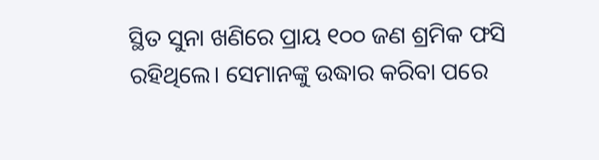ସ୍ଥିତ ସୁନା ଖଣିରେ ପ୍ରାୟ ୧୦୦ ଜଣ ଶ୍ରମିକ ଫସି ରହିଥିଲେ। ସେମାନଙ୍କୁ ଉଦ୍ଧାର କରିବା ପରେ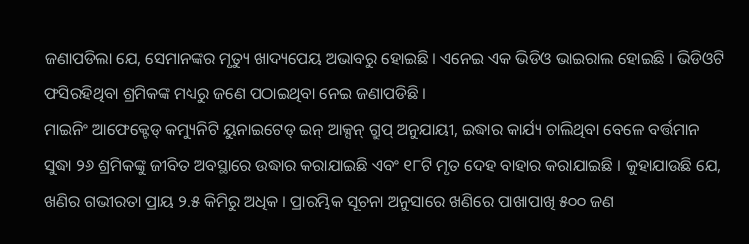ଜଣାପଡିଲା ଯେ, ସେମାନଙ୍କର ମୃତ୍ୟୁ ଖାଦ୍ୟପେୟ ଅଭାବରୁ ହୋଇଛି । ଏନେଇ ଏକ ଭିଡିଓ ଭାଇରାଲ ହୋଇଛି । ଭିଡିଓଟି ଫସିରହିଥିବା ଶ୍ରମିକଙ୍କ ମଧ୍ୟରୁ ଜଣେ ପଠାଇଥିବା ନେଇ ଜଣାପଡିଛି ।
ମାଇନିଂ ଆଫେକ୍ଟେଡ୍ କମ୍ୟୁନିଟି ୟୁନାଇଟେଡ୍ ଇନ୍ ଆକ୍ସନ୍ ଗ୍ରୁପ୍ ଅନୁଯାୟୀ, ଇଦ୍ଧାର କାର୍ଯ୍ୟ ଚାଲିଥିବା ବେଳେ ବର୍ତ୍ତମାନ ସୁଦ୍ଧା ୨୬ ଶ୍ରମିକଙ୍କୁ ଜୀବିତ ଅବସ୍ଥାରେ ଉଦ୍ଧାର କରାଯାଇଛି ଏବଂ ୧୮ଟି ମୃତ ଦେହ ବାହାର କରାଯାଇଛି । କୁହାଯାଉଛି ଯେ, ଖଣିର ଗଭୀରତା ପ୍ରାୟ ୨.୫ କିମିରୁ ଅଧିକ । ପ୍ରାରମ୍ଭିକ ସୂଚନା ଅନୁସାରେ ଖଣିରେ ପାଖାପାଖି ୫୦୦ ଜଣ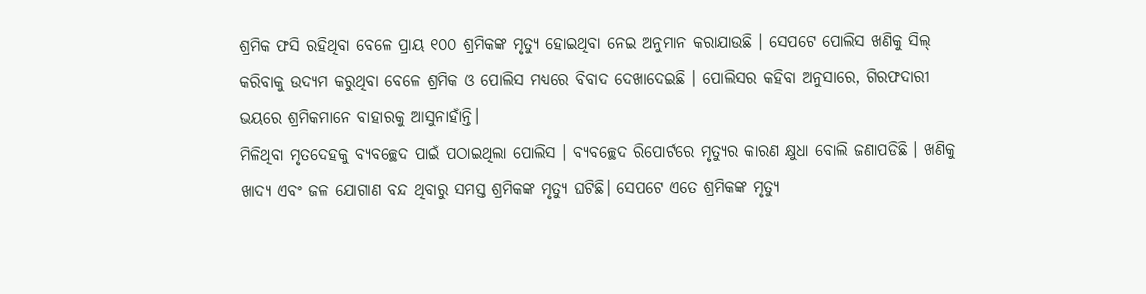ଶ୍ରମିକ ଫସି ରହିଥିବା ବେଳେ ପ୍ରାୟ ୧୦୦ ଶ୍ରମିକଙ୍କ ମୃତ୍ୟୁ ହୋଇଥିବା ନେଇ ଅନୁମାନ କରାଯାଉଛି । ସେପଟେ ପୋଲିସ ଖଣିକୁ ସିଲ୍ କରିବାକୁ ଉଦ୍ୟମ କରୁଥିବା ବେଳେ ଶ୍ରମିକ ଓ ପୋଲିସ ମଧ୍ୟରେ ବିବାଦ ଦେଖାଦେଇଛି । ପୋଲିସର କହିବା ଅନୁସାରେ, ଗିରଫଦାରୀ ଭୟରେ ଶ୍ରମିକମାନେ ବାହାରକୁ ଆସୁନାହାଁନ୍ତି।
ମିଳିଥିବା ମୃତଦେହକୁ ବ୍ୟବଚ୍ଛେଦ ପାଇଁ ପଠାଇଥିଲା ପୋଲିସ । ବ୍ୟବଚ୍ଛେଦ ରିପୋର୍ଟରେ ମୃତ୍ୟୁର କାରଣ କ୍ଷୁଧା ବୋଲି ଜଣାପଡିଛି । ଖଣିକୁ ଖାଦ୍ୟ ଏବଂ ଜଳ ଯୋଗାଣ ବନ୍ଦ ଥିବାରୁ ସମସ୍ତ ଶ୍ରମିକଙ୍କ ମୃତ୍ୟୁ ଘଟିଛି। ସେପଟେ ଏତେ ଶ୍ରମିକଙ୍କ ମୃତ୍ୟୁ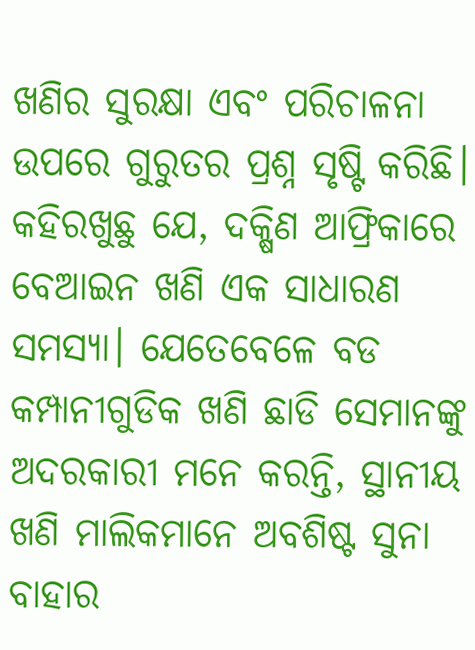ଖଣିର ସୁରକ୍ଷା ଏବଂ ପରିଚାଳନା ଉପରେ ଗୁରୁତର ପ୍ରଶ୍ନ ସୃଷ୍ଟି କରିଛି। କହିରଖୁଛୁ ଯେ, ଦକ୍ଷିଣ ଆଫ୍ରିକାରେ ବେଆଇନ ଖଣି ଏକ ସାଧାରଣ ସମସ୍ୟା। ଯେତେବେଳେ ବଡ କମ୍ପାନୀଗୁଡିକ ଖଣି ଛାଡି ସେମାନଙ୍କୁ ଅଦରକାରୀ ମନେ କରନ୍ତି, ସ୍ଥାନୀୟ ଖଣି ମାଲିକମାନେ ଅବଶିଷ୍ଟ ସୁନା ବାହାର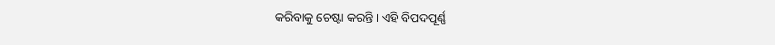କରିବାକୁ ଚେଷ୍ଟା କରନ୍ତି । ଏହି ବିପଦପୂର୍ଣ୍ଣ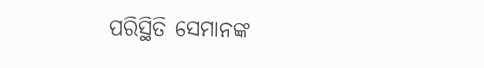ପରିସ୍ଥିତି ସେମାନଙ୍କ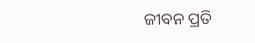ଜୀବନ ପ୍ରତି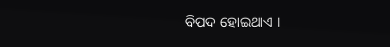ବିପଦ ହୋଇଥାଏ ।